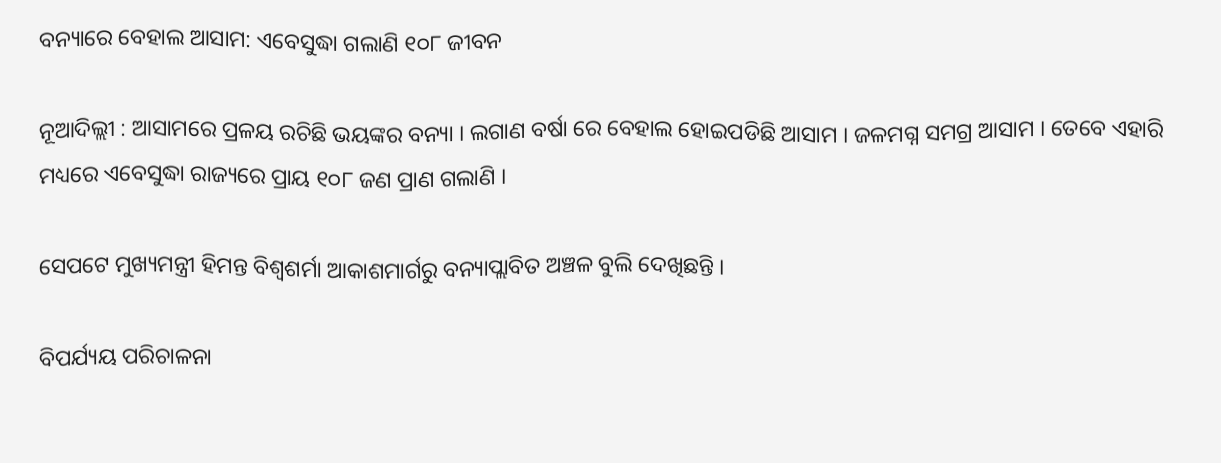ବନ୍ୟାରେ ବେହାଲ ଆସାମ: ଏବେସୁଦ୍ଧା ଗଲାଣି ୧୦୮ ଜୀବନ

ନୂଆଦିଲ୍ଲୀ : ଆସାମରେ ପ୍ରଳୟ ରଚିଛି ଭୟଙ୍କର ବନ୍ୟା । ଲଗାଣ ବର୍ଷା ରେ ବେହାଲ ହୋଇପଡିଛି ଆସାମ । ଜଳମଗ୍ନ ସମଗ୍ର ଆସାମ । ତେବେ ଏହାରି ମଧ୍ୟରେ ଏବେସୁଦ୍ଧା ରାଜ୍ୟରେ ପ୍ରାୟ ୧୦୮ ଜଣ ପ୍ରାଣ ଗଲାଣି ।

ସେପଟେ ମୁଖ୍ୟମନ୍ତ୍ରୀ ହିମନ୍ତ ବିଶ୍ୱଶର୍ମା ଆକାଶମାର୍ଗରୁ ବନ୍ୟାପ୍ଲାବିତ ଅଞ୍ଚଳ ବୁଲି ଦେଖିଛନ୍ତି ।

ବିପର୍ଯ୍ୟୟ ପରିଚାଳନା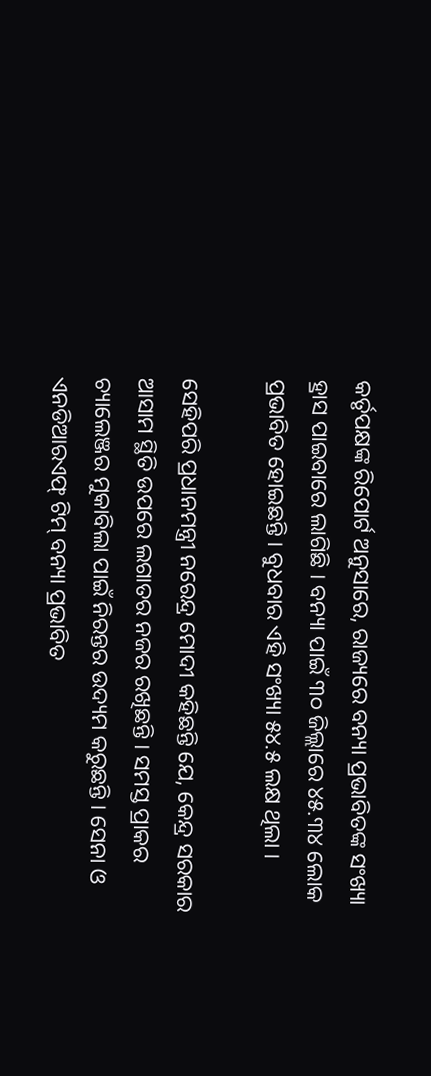କର୍ତୃପକ୍ଷଙ୍କ ରିପୋର୍ଟ ଅନୁସାରେ, ରାଜ୍ୟରେ ବନ୍ୟା ପ୍ରଭାବିତଙ୍କ ସଂଖ୍ୟା ହ୍ରାସ ପାଇବାରେ ଲାଗିଛି । ବନ୍ୟା ପାଇଁ ୩୦ ଜିଲ୍ଲାରେ ୪୫.୩୪ ଲୋକ ପ୍ରଭାବିତ ହୋଇଛନ୍ତି । ବୁଧବାର ଏହି ସଂଖ୍ୟା ୫୪.୫ ଲକ୍ଷ ଥିଲା ।

ସେହିପରି ପ୍ରଧାନମନ୍ତ୍ରୀ ନରେନ୍ଦ୍ର ମୋଦୀ କହିଛନ୍ତି ଯେ, କେନ୍ଦ୍ର ସରକାର ଆସାମ ସ୍ଥିତି ଉପରେ ଲଗାତର ନଜର ରଖିଛନ୍ତି । ସମସ୍ତ ପ୍ରାକର ଚ୍ୟାଲେଞ୍ଜର ମୁକାବିଲା ପାଇଁ ନିରନ୍ତର ଉଦ୍ୟମ କରୁଛନ୍ତି । ସେନା ଓ ଏନଡିଆରଏଫ୍ ଟିମ୍ ବନ୍ୟା ପ୍ରଭାବିତ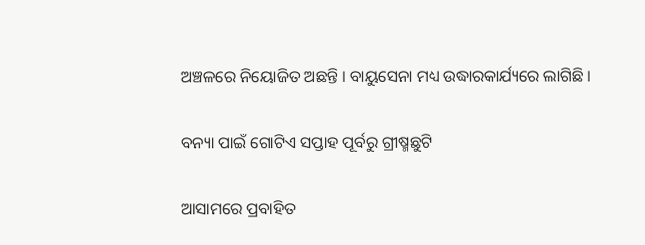ଅଞ୍ଚଳରେ ନିୟୋଜିତ ଅଛନ୍ତି । ବାୟୁସେନା ମଧ୍ୟ ଉଦ୍ଧାରକାର୍ଯ୍ୟରେ ଲାଗିଛି ।

ବନ୍ୟା ପାଇଁ ଗୋଟିଏ ସପ୍ତାହ ପୂର୍ବରୁ ଗ୍ରୀଷ୍ମଛୁଟି

ଆସାମରେ ପ୍ରବାହିତ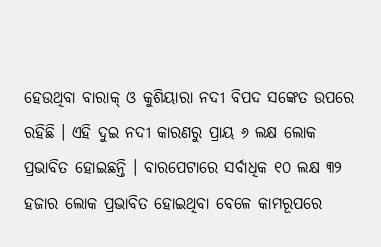ହେଉଥିବା ବାରାକ୍ ଓ କୁଶିୟାରା ନଦୀ ବିପଦ ସଙ୍କେତ ଉପରେ ରହିଛି । ଏହି ଦୁଇ ନଦୀ କାରଣରୁ ପ୍ରାୟ ୬ ଲକ୍ଷ ଲୋକ ପ୍ରଭାବିତ ହୋଇଛନ୍ତି । ବାରପେଟାରେ ସର୍ବାଧିକ ୧୦ ଲକ୍ଷ ୩୨ ହଜାର ଲୋକ ପ୍ରଭାବିତ ହୋଇଥିବା ବେଳେ କାମରୂପରେ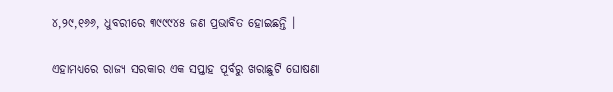୪,୨୯,୧୬୬, ଧୁବରୀରେ ୩୯୯୯୪୫ ଜଣ ପ୍ରଭାବିତ ହୋଇଛନ୍ତି ।

ଏହାମଧ୍ୟରେ ରାଜ୍ୟ ସରକାର ଏକ ସପ୍ତାହ ପୂର୍ବରୁ ଖରାଛୁଟି ଘୋଷଣା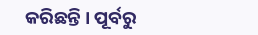କରିଛନ୍ତି । ପୂର୍ବରୁ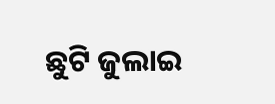ଛୁଟି ଜୁଲାଇ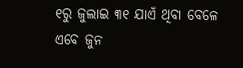୧ରୁ ଜୁଲାଇ ୩୧ ଯାଏଁ ଥିବା ବେଳେ ଏବେ ଜୁନ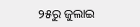୨୫ରୁ ଜୁଲାଇ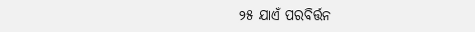୨୫ ଯାଏଁ ପରବିର୍ତ୍ତନ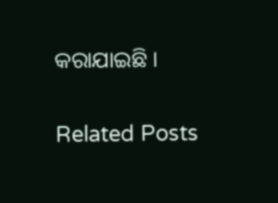କରାଯାଇଛି ।

Related Posts